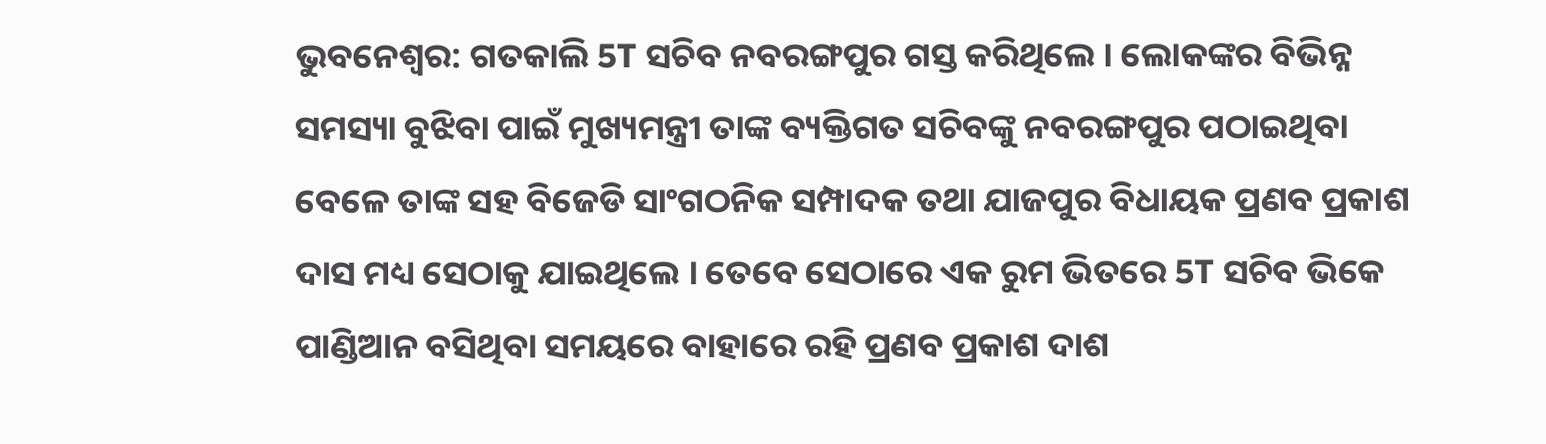ଭୁବନେଶ୍ବର: ଗତକାଲି 5T ସଚିବ ନବରଙ୍ଗପୁର ଗସ୍ତ କରିଥିଲେ । ଲୋକଙ୍କର ବିଭିନ୍ନ ସମସ୍ୟା ବୁଝିବା ପାଇଁ ମୁଖ୍ୟମନ୍ତ୍ରୀ ତାଙ୍କ ବ୍ୟକ୍ତିଗତ ସଚିବଙ୍କୁ ନବରଙ୍ଗପୁର ପଠାଇଥିବା ବେଳେ ତାଙ୍କ ସହ ବିଜେଡି ସାଂଗଠନିକ ସମ୍ପାଦକ ତଥା ଯାଜପୁର ବିଧାୟକ ପ୍ରଣବ ପ୍ରକାଶ ଦାସ ମଧ୍ୟ ସେଠାକୁ ଯାଇଥିଲେ । ତେବେ ସେଠାରେ ଏକ ରୁମ ଭିତରେ 5T ସଚିବ ଭିକେ ପାଣ୍ଡିଆନ ବସିଥିବା ସମୟରେ ବାହାରେ ରହି ପ୍ରଣବ ପ୍ରକାଶ ଦାଶ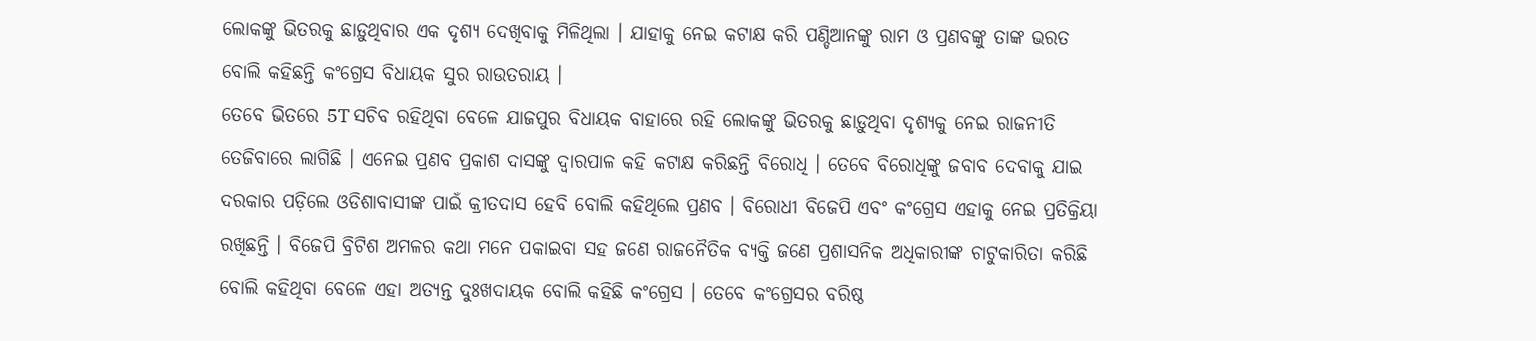ଲୋକଙ୍କୁ ଭିତରକୁ ଛାଡ଼ୁଥିବାର ଏକ ଦୃଶ୍ୟ ଦେଖିବାକୁ ମିଳିଥିଲା । ଯାହାକୁ ନେଇ କଟାକ୍ଷ କରି ପଣ୍ଡିଆନଙ୍କୁ ରାମ ଓ ପ୍ରଣବଙ୍କୁ ତାଙ୍କ ଭରତ ବୋଲି କହିଛନ୍ତି କଂଗ୍ରେସ ବିଧାୟକ ସୁର ରାଉତରାୟ ।
ତେବେ ଭିତରେ 5T ସଚିବ ରହିଥିବା ବେଳେ ଯାଜପୁର ବିଧାୟକ ବାହାରେ ରହି ଲୋକଙ୍କୁ ଭିତରକୁ ଛାଡ଼ୁଥିବା ଦୃଶ୍ୟକୁ ନେଇ ରାଜନୀତି ତେଜିବାରେ ଲାଗିଛି । ଏନେଇ ପ୍ରଣବ ପ୍ରକାଶ ଦାସଙ୍କୁ ଦ୍ବାରପାଳ କହି କଟାକ୍ଷ କରିଛନ୍ତି ବିରୋଧି । ତେବେ ବିରୋଧିଙ୍କୁ ଜବାବ ଦେବାକୁ ଯାଇ ଦରକାର ପଡ଼ିଲେ ଓଡିଶାବାସୀଙ୍କ ପାଇଁ କ୍ରୀତଦାସ ହେବି ବୋଲି କହିଥିଲେ ପ୍ରଣବ । ବିରୋଧୀ ବିଜେପି ଏବଂ କଂଗ୍ରେସ ଏହାକୁ ନେଇ ପ୍ରତିକ୍ରିୟା ରଖିଛନ୍ତି । ବିଜେପି ବ୍ରିଟିଶ ଅମଳର କଥା ମନେ ପକାଇବା ସହ ଜଣେ ରାଜନୈତିକ ବ୍ୟକ୍ତି ଜଣେ ପ୍ରଶାସନିକ ଅଧିକାରୀଙ୍କ ଚାଟୁକାରିତା କରିଛି ବୋଲି କହିଥିବା ବେଳେ ଏହା ଅତ୍ୟନ୍ତ ଦୁଃଖଦାୟକ ବୋଲି କହିଛି କଂଗ୍ରେସ । ତେବେ କଂଗ୍ରେସର ବରିଷ୍ଠ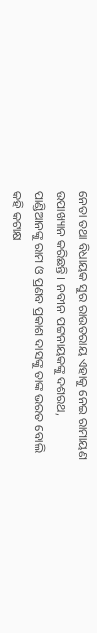ନେତା ତଥା ବିଧାୟକ ସୁର ରାଉତରାୟ ଏହାକୁ ନେଇ ରାମାୟଣ ଉପାଖ୍ୟାନ କରିଛନ୍ତି । ନବୀନ ପଟ୍ଟନାୟକଙ୍କୁ ଦଶରଥ, ପାଣ୍ଡିଆନଙ୍କୁ ରାମ ଓ ପ୍ରଣବ ପ୍ରକାଶ ଦାସଙ୍କୁ ତାଙ୍କ ଭରତ ବୋଲି କହି କଟାକ୍ଷ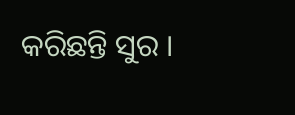କରିଛନ୍ତି ସୁର ।